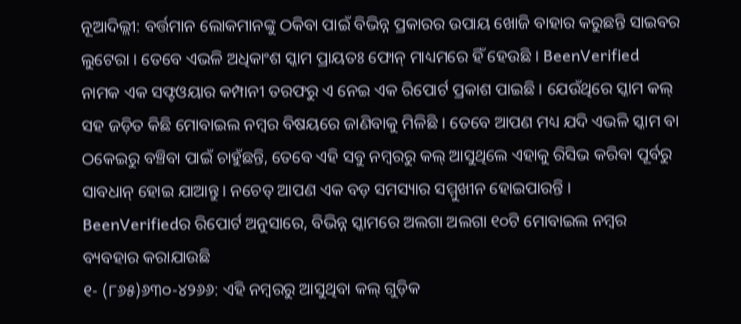ନୂଆଦିଲ୍ଲୀ: ବର୍ତ୍ତମାନ ଲୋକମାନଙ୍କୁ ଠକିବା ପାଇଁ ବିଭିନ୍ନ ପ୍ରକାରର ଉପାୟ ଖୋଜି ବାହାର କରୁଛନ୍ତି ସାଇବର ଲୁଟେରା । ତେବେ ଏଭଳି ଅଧିକାଂଶ ସ୍କାମ ପ୍ରାୟତଃ ଫୋନ୍ ମାଧ୍ୟମରେ ହିଁ ହେଉଛି । BeenVerified ନାମକ ଏକ ସଫ୍ଟଓୟାର କମ୍ପାନୀ ତରଫରୁ ଏ ନେଇ ଏକ ରିପୋର୍ଟ ପ୍ରକାଶ ପାଇଛି । ଯେଉଁଥିରେ ସ୍କାମ କଲ୍ ସହ ଜଡ଼ିତ କିଛି ମୋବାଇଲ ନମ୍ବର ବିଷୟରେ ଜାଣିବାକୁ ମିଳିଛି । ତେବେ ଆପଣ ମଧ୍ୟ ଯଦି ଏଭଳି ସ୍କାମ ବା ଠକେଇରୁ ବଞ୍ଚିବା ପାଇଁ ଚାହୁଁଛନ୍ତି, ତେବେ ଏହି ସବୁ ନମ୍ବରରୁ କଲ୍ ଆସୁଥିଲେ ଏହାକୁ ରିସିଭ କରିବା ପୂର୍ବରୁ ସାବଧାନ୍ ହୋଇ ଯାଆନ୍ତୁ । ନଚେତ୍ ଆପଣ ଏକ ବଡ଼ ସମସ୍ୟାର ସମ୍ମୁଖୀନ ହୋଇପାରନ୍ତି ।
BeenVerifiedର ରିପୋର୍ଟ ଅନୁସାରେ, ବିଭିନ୍ନ ସ୍କାମରେ ଅଲଗା ଅଲଗା ୧୦ଟି ମୋବାଇଲ ନମ୍ବର ବ୍ୟବହାର କରାଯାଉଛି
୧- (୮୬୫)୬୩୦-୪୨୬୬: ଏହି ନମ୍ବରରୁ ଆସୁଥିବା କଲ୍ ଗୁଡ଼ିକ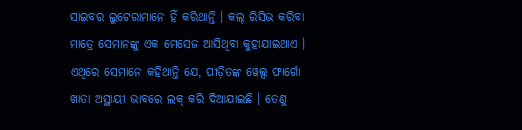ସାଇବର ଲୁଟେରାମାନେ ହିଁ କରିଥାନ୍ତି । କଲ୍ ରିସିଭ କରିବା ମାତ୍ରେ ସେମାନଙ୍କୁ ଏକ ମେସେଜ ଆସିଥିବା କୁହାଯାଇଥାଏ । ଏଥିରେ ସେମାନେ କହିଥାନ୍ତି ଯେ, ପୀଡ଼ିତଙ୍କ ୱେଲ୍ସ ଫାର୍ଗୋ ଖାତା ଅସ୍ଥାୟୀ ଭାବରେ ଲକ୍ କରି ଦିଆଯାଇଛି । ତେଣୁ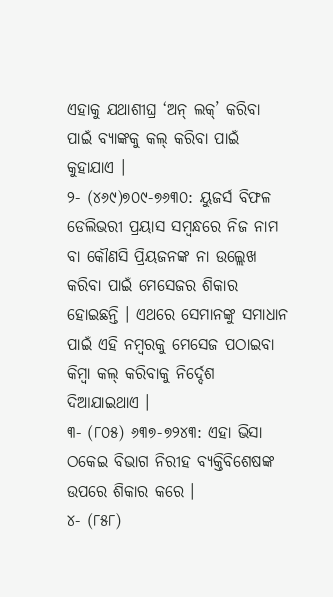ଏହାକୁ ଯଥାଶୀଘ୍ର ‘ଅନ୍ ଲକ୍’ କରିବା ପାଇଁ ବ୍ୟାଙ୍କକୁ କଲ୍ କରିବା ପାଇଁ କୁହାଯାଏ ।
୨- (୪୬୯)୭୦୯-୭୬୩୦: ୟୁଜର୍ସ ବିଫଳ ଡେଲିଭରୀ ପ୍ରୟାସ ସମ୍ବନ୍ଧରେ ନିଜ ନାମ ବା କୌଣସି ପ୍ରିୟଜନଙ୍କ ନା ଉଲ୍ଲେଖ କରିବା ପାଇଁ ମେସେଜର ଶିକାର ହୋଇଛନ୍ତି । ଏଥରେ ସେମାନଙ୍କୁ ସମାଧାନ ପାଇଁ ଏହି ନମ୍ବରକୁ ମେସେଜ ପଠାଇବା କିମ୍ବା କଲ୍ କରିବାକୁ ନିର୍ଦ୍ଦେଶ ଦିଆଯାଇଥାଏ ।
୩- (୮୦୫) ୬୩୭-୭୨୪୩: ଏହା ଭିସା ଠକେଇ ବିଭାଗ ନିରୀହ ବ୍ୟକ୍ତିବିଶେଷଙ୍କ ଉପରେ ଶିକାର କରେ ।
୪- (୮୫୮)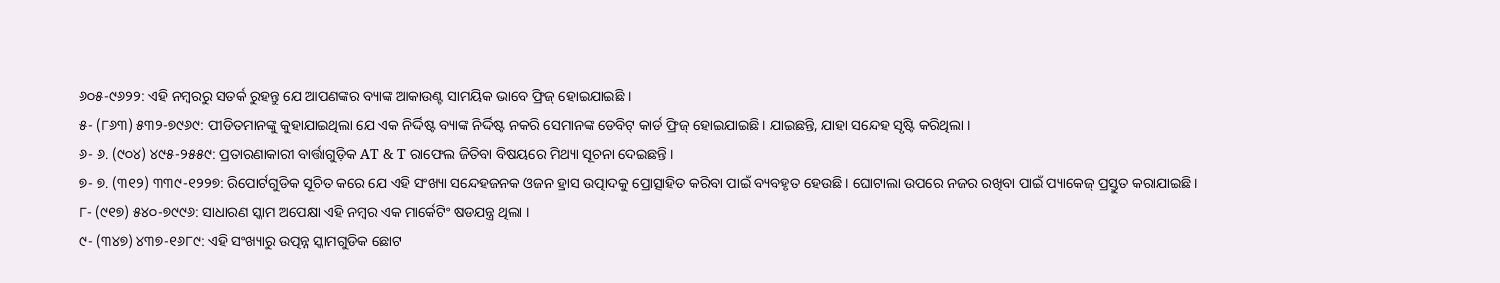୬୦୫-୯୬୨୨: ଏହି ନମ୍ବରରୁ ସତର୍କ ରୁହନ୍ତୁ ଯେ ଆପଣଙ୍କର ବ୍ୟାଙ୍କ ଆକାଉଣ୍ଟ ସାମୟିକ ଭାବେ ଫ୍ରିଜ୍ ହୋଇଯାଇଛି ।
୫- (୮୬୩) ୫୩୨-୭୯୬୯: ପୀଡିତମାନଙ୍କୁ କୁହାଯାଇଥିଲା ଯେ ଏକ ନିର୍ଦ୍ଦିଷ୍ଟ ବ୍ୟାଙ୍କ ନିର୍ଦ୍ଦିଷ୍ଟ ନକରି ସେମାନଙ୍କ ଡେବିଟ୍ କାର୍ଡ ଫ୍ରିଜ୍ ହୋଇଯାଇଛି। ଯାଇଛନ୍ତି, ଯାହା ସନ୍ଦେହ ସୃଷ୍ଟି କରିଥିଲା ।
୬- ୬. (୯୦୪) ୪୯୫-୨୫୫୯: ପ୍ରତାରଣାକାରୀ ବାର୍ତ୍ତାଗୁଡ଼ିକ AT & T ରାଫେଲ ଜିତିବା ବିଷୟରେ ମିଥ୍ୟା ସୂଚନା ଦେଇଛନ୍ତି ।
୭- ୭. (୩୧୨) ୩୩୯-୧୨୨୭: ରିପୋର୍ଟଗୁଡିକ ସୂଚିତ କରେ ଯେ ଏହି ସଂଖ୍ୟା ସନ୍ଦେହଜନକ ଓଜନ ହ୍ରାସ ଉତ୍ପାଦକୁ ପ୍ରୋତ୍ସାହିତ କରିବା ପାଇଁ ବ୍ୟବହୃତ ହେଉଛି । ଘୋଟାଲା ଉପରେ ନଜର ରଖିବା ପାଇଁ ପ୍ୟାକେଜ୍ ପ୍ରସ୍ତୁତ କରାଯାଇଛି।
୮- (୯୧୭) ୫୪୦-୭୯୯୬: ସାଧାରଣ ସ୍କାମ ଅପେକ୍ଷା ଏହି ନମ୍ବର ଏକ ମାର୍କେଟିଂ ଷଡଯନ୍ତ୍ର ଥିଲା ।
୯- (୩୪୭) ୪୩୭-୧୬୮୯: ଏହି ସଂଖ୍ୟାରୁ ଉତ୍ପନ୍ନ ସ୍କାମଗୁଡିକ ଛୋଟ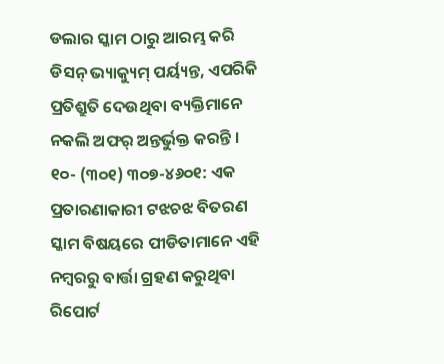ଡଲାର ସ୍କାମ ଠାରୁ ଆରମ୍ଭ କରି ଡିସନ୍ ଭ୍ୟାକ୍ୟୁମ୍ ପର୍ୟ୍ୟନ୍ତ, ଏପରିକି ପ୍ରତିଶ୍ରୁତି ଦେଉଥିବା ବ୍ୟକ୍ତିମାନେ ନକଲି ଅଫର୍ ଅନ୍ତର୍ଭୁକ୍ତ କରନ୍ତି ।
୧୦- (୩୦୧) ୩୦୭-୪୬୦୧: ଏକ ପ୍ରତାରଣାକାରୀ ଟଝଚଝ ବିତରଣ ସ୍କାମ ବିଷୟରେ ପୀଡିତାମାନେ ଏହି ନମ୍ବରରୁ ବାର୍ତ୍ତା ଗ୍ରହଣ କରୁଥିବା ରିପୋର୍ଟ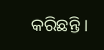କରିଛନ୍ତି ।